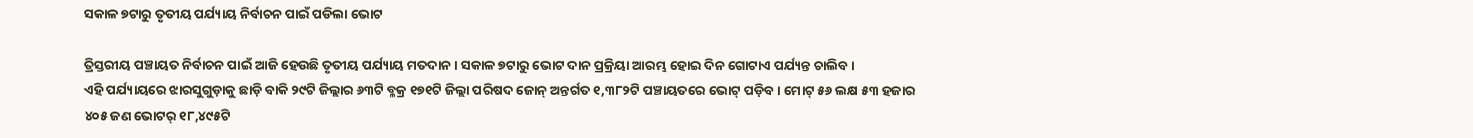ସକାଳ ୭ଟାରୁ ତୃତୀୟ ପର୍ଯ୍ୟାୟ ନିର୍ବାଚନ ପାଇଁ ପଡିଲା ଭୋଟ

ତ୍ରିସ୍ତରୀୟ ପଞ୍ଚାୟତ ନିର୍ବାଚନ ପାଇଁ ଆଜି ହେଉଛି ତୃତୀୟ ପର୍ଯ୍ୟାୟ ମତଦାନ । ସକାଳ ୭ଟାରୁ ଭୋଟ ଦାନ ପ୍ରକ୍ରିୟା ଆରମ୍ଭ ହୋଇ ଦିନ ଗୋଟାଏ ପର୍ଯ୍ୟନ୍ତ ଚାଲିବ।
ଏହି ପର୍ଯ୍ୟାୟରେ ଝାରସୁଗୁଡ଼ାକୁ ଛାଡ଼ି ବାକି ୨୯ଟି ଜିଲ୍ଲାର ୬୩ଟି ବ୍ଳକ୍ର ୧୭୧ଟି ଜିଲ୍ଲା ପରିଷଦ ଜୋନ୍ ଅନ୍ତର୍ଗତ ୧,୩୮୨ଟି ପଞ୍ଚାୟତରେ ଭୋଟ୍ ପଡ଼ିବ। ମୋଟ୍ ୫୬ ଲକ୍ଷ ୫୩ ହଜାର ୪୦୫ ଜଣ ଭୋଟର୍ ୧୮,୪୯୫ଟି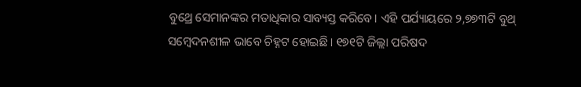ବୁଥ୍ରେ ସେମାନଙ୍କର ମତାଧିକାର ସାବ୍ୟସ୍ତ କରିବେ। ଏହି ପର୍ଯ୍ୟାୟରେ ୨,୭୭୩ଟି ବୁଥ୍ ସମ୍ବେଦନଶୀଳ ଭାବେ ଚିହ୍ନଟ ହୋଇଛି। ୧୭୧ଟି ଜିଲ୍ଲା ପରିଷଦ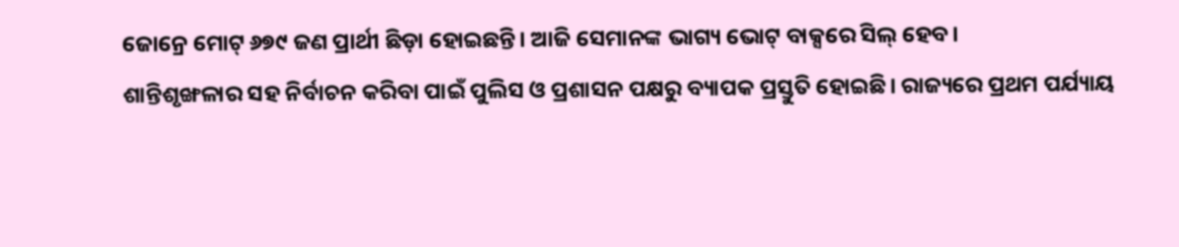ଜୋନ୍ରେ ମୋଟ୍ ୬୭୯ ଜଣ ପ୍ରାର୍ଥୀ ଛିଡ଼ା ହୋଇଛନ୍ତି। ଆଜି ସେମାନଙ୍କ ଭାଗ୍ୟ ଭୋଟ୍ ବାକ୍ସରେ ସିଲ୍ ହେବ।
ଶାନ୍ତିଶୃଙ୍ଖଳାର ସହ ନିର୍ବାଚନ କରିବା ପାଇଁ ପୁଲିସ ଓ ପ୍ରଶାସନ ପକ୍ଷରୁ ବ୍ୟାପକ ପ୍ରସ୍ତୁତି ହୋଇଛି। ରାଜ୍ୟରେ ପ୍ରଥମ ପର୍ଯ୍ୟାୟ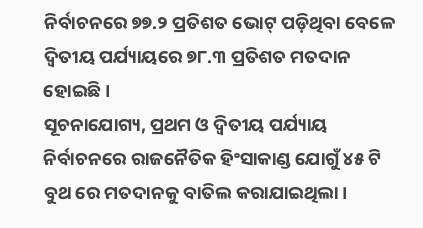ନିର୍ବାଚନରେ ୭୭.୨ ପ୍ରତିଶତ ଭୋଟ୍ ପଡ଼ିଥିବା ବେଳେ ଦ୍ୱିତୀୟ ପର୍ଯ୍ୟାୟରେ ୭୮.୩ ପ୍ରତିଶତ ମତଦାନ ହୋଇଛି।
ସୂଚନାଯୋଗ୍ୟ, ପ୍ରଥମ ଓ ଦ୍ୱିତୀୟ ପର୍ଯ୍ୟାୟ ନିର୍ବାଚନରେ ରାଜନୈତିକ ହିଂସାକାଣ୍ଡ ଯୋଗୁଁ ୪୫ ଟି ବୁଥ ରେ ମତଦାନକୁ ବାତିଲ କରାଯାଇଥିଲା।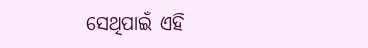ସେଥିପାଇଁ ଏହି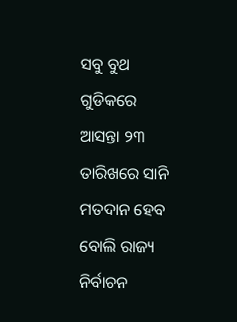ସବୁ ବୁଥ ଗୁଡିକରେ ଆସନ୍ତା ୨୩ ତାରିଖରେ ସାନି ମତଦାନ ହେବ ବୋଲି ରାଜ୍ୟ ନିର୍ବାଚନ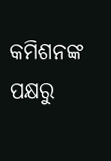କମିଶନଙ୍କ ପକ୍ଷରୁ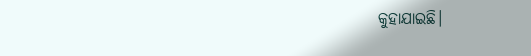କୁହାଯାଇଛି।